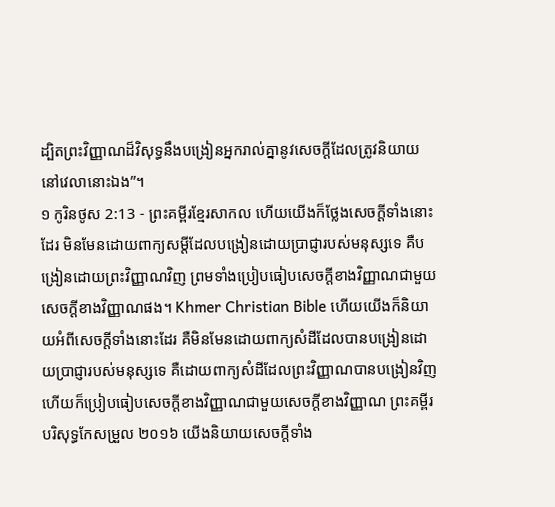ដ្បិតព្រះវិញ្ញាណដ៏វិសុទ្ធនឹងបង្រៀនអ្នករាល់គ្នានូវសេចក្ដីដែលត្រូវនិយាយ នៅវេលានោះឯង”។
១ កូរិនថូស 2:13 - ព្រះគម្ពីរខ្មែរសាកល ហើយយើងក៏ថ្លែងសេចក្ដីទាំងនោះដែរ មិនមែនដោយពាក្យសម្ដីដែលបង្រៀនដោយប្រាជ្ញារបស់មនុស្សទេ គឺបង្រៀនដោយព្រះវិញ្ញាណវិញ ព្រមទាំងប្រៀបធៀបសេចក្ដីខាងវិញ្ញាណជាមួយសេចក្ដីខាងវិញ្ញាណផង។ Khmer Christian Bible ហើយយើងក៏និយាយអំពីសេចក្ដីទាំងនោះដែរ គឺមិនមែនដោយពាក្យសំដីដែលបានបង្រៀនដោយប្រាជ្ញារបស់មនុស្សទេ គឺដោយពាក្យសំដីដែលព្រះវិញ្ញាណបានបង្រៀនវិញ ហើយក៏ប្រៀបធៀបសេចក្ដីខាងវិញ្ញាណជាមួយសេចក្ដីខាងវិញ្ញាណ ព្រះគម្ពីរបរិសុទ្ធកែសម្រួល ២០១៦ យើងនិយាយសេចក្តីទាំង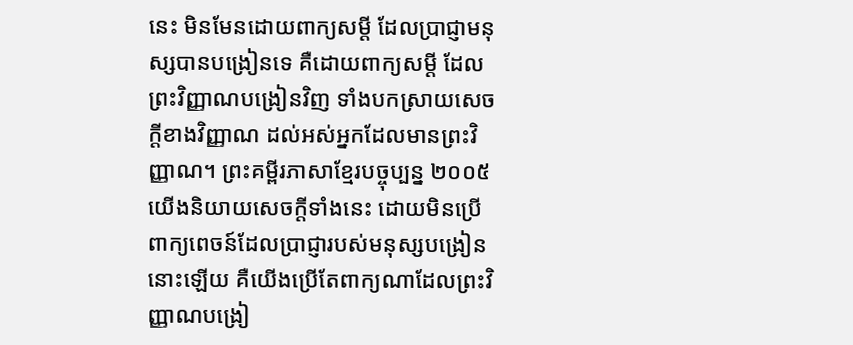នេះ មិនមែនដោយពាក្យសម្ដី ដែលប្រាជ្ញាមនុស្សបានបង្រៀនទេ គឺដោយពាក្យសម្ដី ដែលព្រះវិញ្ញាណបង្រៀនវិញ ទាំងបកស្រាយសេចក្តីខាងវិញ្ញាណ ដល់អស់អ្នកដែលមានព្រះវិញ្ញាណ។ ព្រះគម្ពីរភាសាខ្មែរបច្ចុប្បន្ន ២០០៥ យើងនិយាយសេចក្ដីទាំងនេះ ដោយមិនប្រើពាក្យពេចន៍ដែលប្រាជ្ញារបស់មនុស្សបង្រៀននោះឡើយ គឺយើងប្រើតែពាក្យណាដែលព្រះវិញ្ញាណបង្រៀ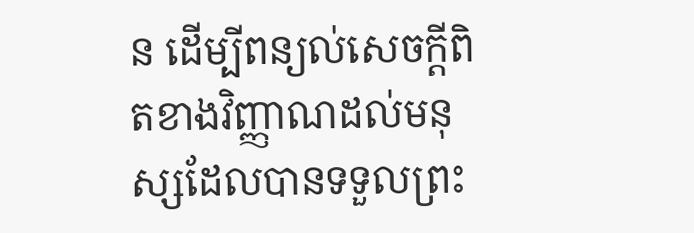ន ដើម្បីពន្យល់សេចក្ដីពិតខាងវិញ្ញាណដល់មនុស្សដែលបានទទួលព្រះ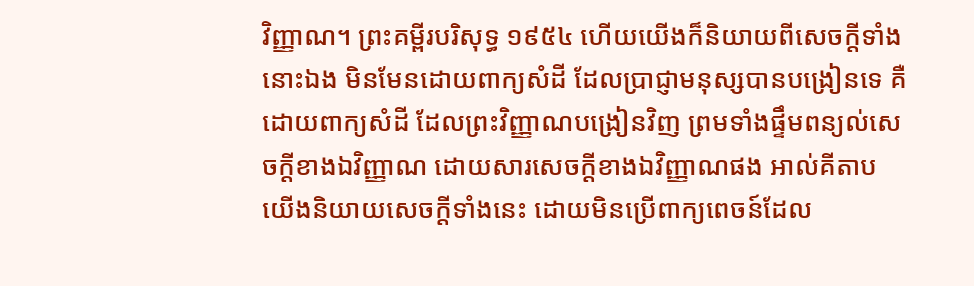វិញ្ញាណ។ ព្រះគម្ពីរបរិសុទ្ធ ១៩៥៤ ហើយយើងក៏និយាយពីសេចក្ដីទាំងនោះឯង មិនមែនដោយពាក្យសំដី ដែលប្រាជ្ញាមនុស្សបានបង្រៀនទេ គឺដោយពាក្យសំដី ដែលព្រះវិញ្ញាណបង្រៀនវិញ ព្រមទាំងផ្ទឹមពន្យល់សេចក្ដីខាងឯវិញ្ញាណ ដោយសារសេចក្ដីខាងឯវិញ្ញាណផង អាល់គីតាប យើងនិយាយសេចក្ដីទាំងនេះ ដោយមិនប្រើពាក្យពេចន៍ដែល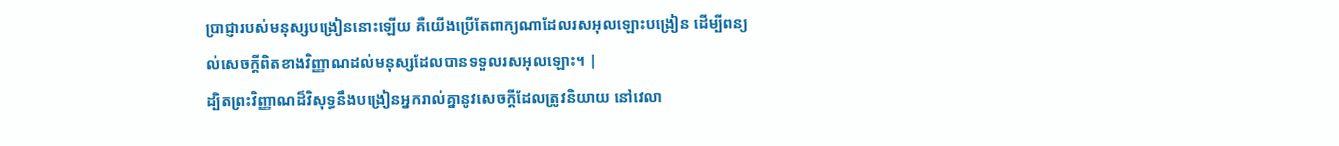ប្រាជ្ញារបស់មនុស្សបង្រៀននោះឡើយ គឺយើងប្រើតែពាក្យណាដែលរសអុលឡោះបង្រៀន ដើម្បីពន្យល់សេចក្ដីពិតខាងវិញ្ញាណដល់មនុស្សដែលបានទទួលរសអុលឡោះ។ |
ដ្បិតព្រះវិញ្ញាណដ៏វិសុទ្ធនឹងបង្រៀនអ្នករាល់គ្នានូវសេចក្ដីដែលត្រូវនិយាយ នៅវេលា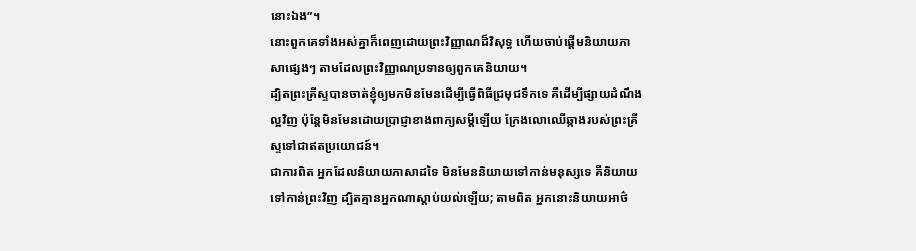នោះឯង”។
នោះពួកគេទាំងអស់គ្នាក៏ពេញដោយព្រះវិញ្ញាណដ៏វិសុទ្ធ ហើយចាប់ផ្ដើមនិយាយភាសាផ្សេងៗ តាមដែលព្រះវិញ្ញាណប្រទានឲ្យពួកគេនិយាយ។
ដ្បិតព្រះគ្រីស្ទបានចាត់ខ្ញុំឲ្យមកមិនមែនដើម្បីធ្វើពិធីជ្រមុជទឹកទេ គឺដើម្បីផ្សាយដំណឹងល្អវិញ ប៉ុន្តែមិនមែនដោយប្រាជ្ញាខាងពាក្យសម្ដីឡើយ ក្រែងលោឈើឆ្កាងរបស់ព្រះគ្រីស្ទទៅជាឥតប្រយោជន៍។
ជាការពិត អ្នកដែលនិយាយភាសាដទៃ មិនមែននិយាយទៅកាន់មនុស្សទេ គឺនិយាយទៅកាន់ព្រះវិញ ដ្បិតគ្មានអ្នកណាស្ដាប់យល់ឡើយ; តាមពិត អ្នកនោះនិយាយអាថ៌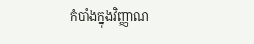កំបាំងក្នុងវិញ្ញាណ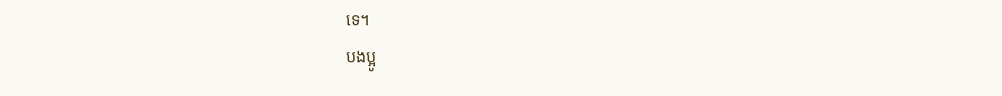ទេ។
បងប្អូ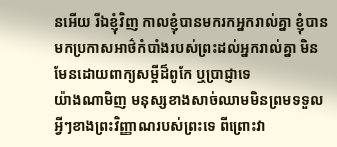នអើយ រីឯខ្ញុំវិញ កាលខ្ញុំបានមករកអ្នករាល់គ្នា ខ្ញុំបានមកប្រកាសអាថ៌កំបាំងរបស់ព្រះដល់អ្នករាល់គ្នា មិនមែនដោយពាក្យសម្ដីដ៏ពូកែ ឬប្រាជ្ញាទេ
យ៉ាងណាមិញ មនុស្សខាងសាច់ឈាមមិនព្រមទទួលអ្វីៗខាងព្រះវិញ្ញាណរបស់ព្រះទេ ពីព្រោះវា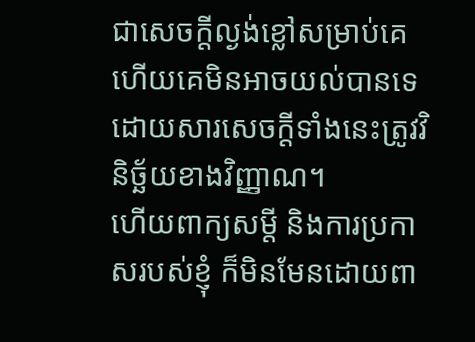ជាសេចក្ដីល្ងង់ខ្លៅសម្រាប់គេ ហើយគេមិនអាចយល់បានទេ ដោយសារសេចក្ដីទាំងនេះត្រូវវិនិច្ឆ័យខាងវិញ្ញាណ។
ហើយពាក្យសម្ដី និងការប្រកាសរបស់ខ្ញុំ ក៏មិនមែនដោយពា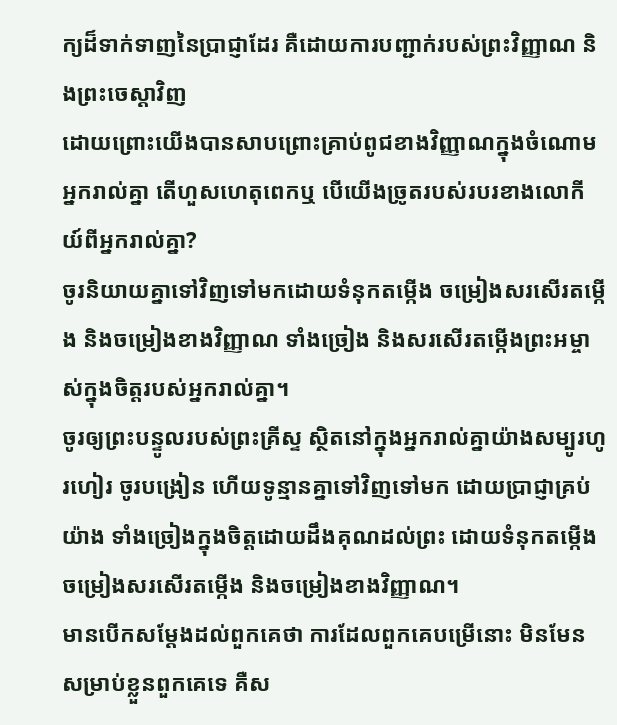ក្យដ៏ទាក់ទាញនៃប្រាជ្ញាដែរ គឺដោយការបញ្ជាក់របស់ព្រះវិញ្ញាណ និងព្រះចេស្ដាវិញ
ដោយព្រោះយើងបានសាបព្រោះគ្រាប់ពូជខាងវិញ្ញាណក្នុងចំណោមអ្នករាល់គ្នា តើហួសហេតុពេកឬ បើយើងច្រូតរបស់របរខាងលោកីយ៍ពីអ្នករាល់គ្នា?
ចូរនិយាយគ្នាទៅវិញទៅមកដោយទំនុកតម្កើង ចម្រៀងសរសើរតម្កើង និងចម្រៀងខាងវិញ្ញាណ ទាំងច្រៀង និងសរសើរតម្កើងព្រះអម្ចាស់ក្នុងចិត្តរបស់អ្នករាល់គ្នា។
ចូរឲ្យព្រះបន្ទូលរបស់ព្រះគ្រីស្ទ ស្ថិតនៅក្នុងអ្នករាល់គ្នាយ៉ាងសម្បូរហូរហៀរ ចូរបង្រៀន ហើយទូន្មានគ្នាទៅវិញទៅមក ដោយប្រាជ្ញាគ្រប់យ៉ាង ទាំងច្រៀងក្នុងចិត្តដោយដឹងគុណដល់ព្រះ ដោយទំនុកតម្កើង ចម្រៀងសរសើរតម្កើង និងចម្រៀងខាងវិញ្ញាណ។
មានបើកសម្ដែងដល់ពួកគេថា ការដែលពួកគេបម្រើនោះ មិនមែនសម្រាប់ខ្លួនពួកគេទេ គឺស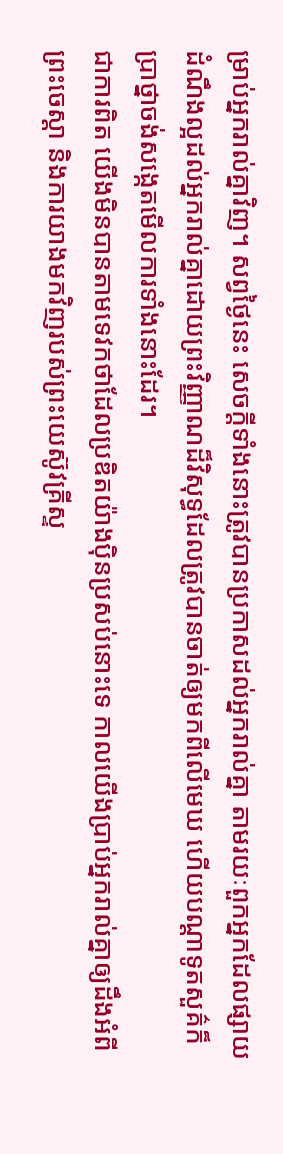ម្រាប់អ្នករាល់គ្នាវិញ។ សព្វថ្ងៃនេះ សេចក្ដីទាំងនោះត្រូវបានប្រកាសដល់អ្នករាល់គ្នា តាមរយៈពួកអ្នកដែលផ្សាយដំណឹងល្អដល់អ្នករាល់គ្នាដោយព្រះវិញ្ញាណដ៏វិសុទ្ធដែលត្រូវបានចាត់ឲ្យមកពីលើមេឃ ហើយបណ្ដាទូតសួគ៌ក៏ប្រាថ្នាចង់សង្កេតមើលការទាំងនោះដែរ។
ជាការពិត យើងមិនបានតាមទេវកថាដែលប្រឌិតយ៉ាងប៉ិនប្រសប់នោះទេ កាលយើងប្រាប់អ្នករាល់គ្នាឲ្យដឹងអំពីព្រះចេស្ដា និងការយាងមកវិញរបស់ព្រះយេស៊ូវគ្រីស្ទ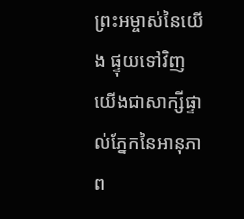ព្រះអម្ចាស់នៃយើង ផ្ទុយទៅវិញ យើងជាសាក្សីផ្ទាល់ភ្នែកនៃអានុភាព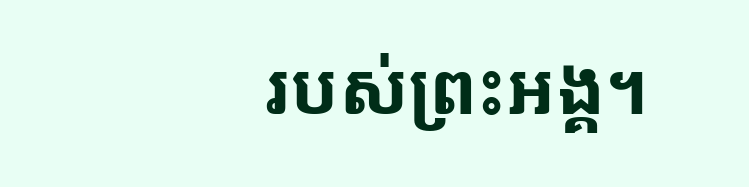របស់ព្រះអង្គ។